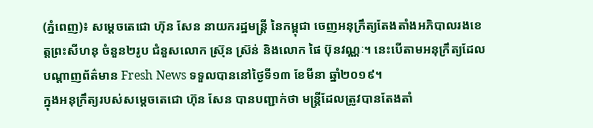(ភ្នំពេញ)៖ សម្ដេចតេជោ ហ៊ុន សែន នាយករដ្ឋមន្ដ្រី នៃកម្ពុជា ចេញអនុក្រឹត្យតែងតាំងអភិបាលរងខេត្ដព្រះសីហនុ ចំនួន២រូប ជំនួសលោក ស្រ៊ុន ស្រ៊ន់ និងលោក ផៃ ប៊ុនវណ្ណៈ។ នេះបើតាមអនុក្រឹត្យដែលបណ្ដាញព័ត៌មាន Fresh News ទទួលបាននៅថ្ងៃទី១៣ ខែមីនា ឆ្នាំ២០១៩។
ក្នុងអនុក្រឹត្យរបស់សម្ដេចតេជោ ហ៊ុន សែន បានបញ្ជាក់ថា មន្ដ្រីដែលត្រូវបានតែងតាំ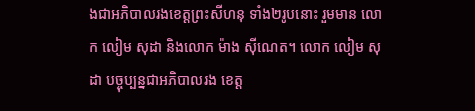ងជាអភិបាលរងខេត្តព្រះសីហនុ ទាំង២រូបនោះ រួមមាន លោក លៀម សុដា និងលោក ម៉ាង ស៊ីណេត។ លោក លៀម សុដា បច្ចុប្បន្នជាអភិបាលរង ខេត្ត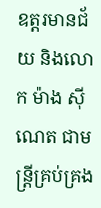ឧត្តរមានជ័យ និងលោក ម៉ាង ស៊ីណេត ជាមន្ដ្រីគ្រប់គ្រង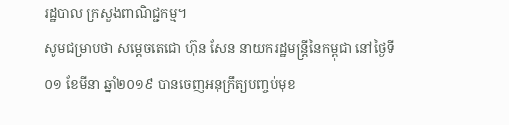រដ្ឋបាល ក្រសួងពាណិជ្ជកម្ម។
សូមជម្រាបថា សម្ដេចតេជោ ហ៊ុន សែន នាយករដ្ឋមន្ដ្រីនៃកម្ពុជា នៅថ្ងៃទី០១ ខែមីនា ឆ្នាំ២០១៩ បានចេញអនុក្រឹត្យបញ្ចប់មុខ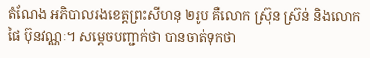តំណែង អភិបាលរងខេត្តព្រះសីហនុ ២រូប គឺលោក ស្រ៊ុន ស្រ៊ន់ និងលោក ផៃ ប៊ុនវណ្ណៈ។ សម្ដេចបញ្ជាក់ថា បានចាត់ទុកថា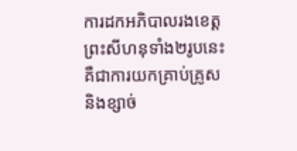ការដកអភិបាលរងខេត្តព្រះសីហនុទាំង២រូបនេះ គឺជាការយកគ្រាប់គ្រូស និងខ្សាច់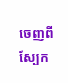ចេញពីស្បែក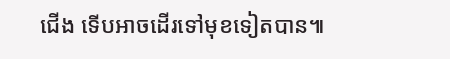ជើង ទើបអាចដើរទៅមុខទៀតបាន៕